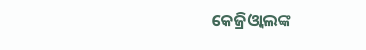କେଜ୍ରିଓ୍ବାଲଙ୍କ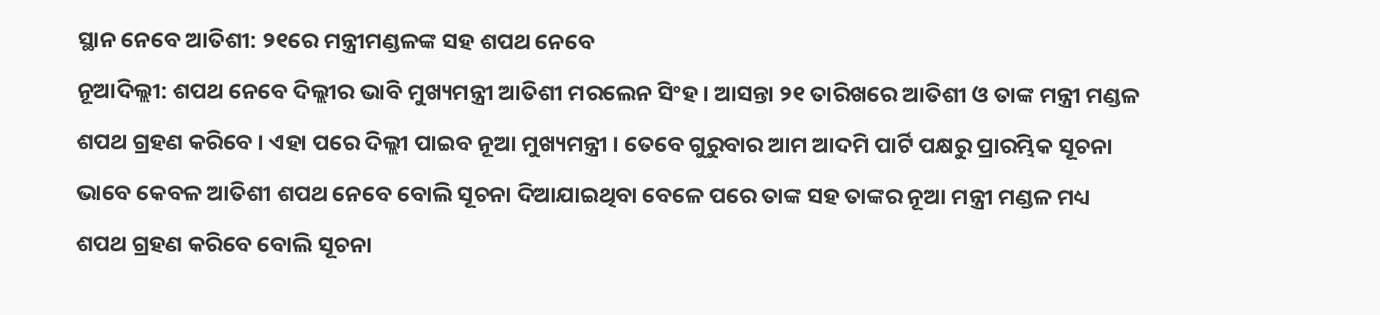ସ୍ଥାନ ନେବେ ଆତିଶୀ: ୨୧ରେ ମନ୍ତ୍ରୀମଣ୍ଡଳଙ୍କ ସହ ଶପଥ ନେବେ
ନୂଆଦିଲ୍ଲୀ: ଶପଥ ନେବେ ଦିଲ୍ଲୀର ଭାବି ମୁଖ୍ୟମନ୍ତ୍ରୀ ଆତିଶୀ ମରଲେନ ସିଂହ । ଆସନ୍ତା ୨୧ ତାରିଖରେ ଆତିଶୀ ଓ ତାଙ୍କ ମନ୍ତ୍ରୀ ମଣ୍ଡଳ ଶପଥ ଗ୍ରହଣ କରିବେ । ଏହା ପରେ ଦିଲ୍ଲୀ ପାଇବ ନୂଆ ମୁଖ୍ୟମନ୍ତ୍ରୀ । ତେବେ ଗୁରୁବାର ଆମ ଆଦମି ପାର୍ଟି ପକ୍ଷରୁ ପ୍ରାରମ୍ଭିକ ସୂଚନା ଭାବେ କେବଳ ଆତିଶୀ ଶପଥ ନେବେ ବୋଲି ସୂଚନା ଦିଆଯାଇଥିବା ବେଳେ ପରେ ତାଙ୍କ ସହ ତାଙ୍କର ନୂଆ ମନ୍ତ୍ରୀ ମଣ୍ଡଳ ମଧ୍ୟ ଶପଥ ଗ୍ରହଣ କରିବେ ବୋଲି ସୂଚନା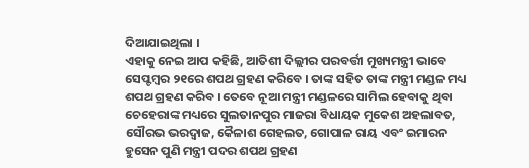ଦିଆଯାଇଥିଲା ।
ଏହାକୁ ନେଇ ଆପ କହିଛି, ଆତିଶୀ ଦିଲ୍ଲୀର ପରବର୍ତ୍ତୀ ମୁଖ୍ୟମନ୍ତ୍ରୀ ଭାବେ ସେପ୍ଟମ୍ବର ୨୧ରେ ଶପଥ ଗ୍ରହଣ କରିବେ । ତାଙ୍କ ସହିତ ତାଙ୍କ ମନ୍ତ୍ରୀ ମଣ୍ଡଳ ମଧ୍ୟ ଶପଥ ଗ୍ରହଣ କରିବ । ତେବେ ନୂଆ ମନ୍ତ୍ରୀ ମଣ୍ଡଳରେ ସାମିଲ ହେବାକୁ ଥିବା ଚେହେରାଙ୍କ ମଧ୍ୟରେ ସୁଲତାନପୁର ମାଜରା ବିଧାୟକ ମୁକେଶ ଅହଲାବତ, ସୌରଭ ଭରଦ୍ବାଜ, କୈଳାଶ ଗେହଲତ, ଗୋପାଳ ରାୟ ଏବଂ ଇମାରନ ହୁସେନ ପୁଣି ମନ୍ତ୍ରୀ ପଦର ଶପଥ ଗ୍ରହଣ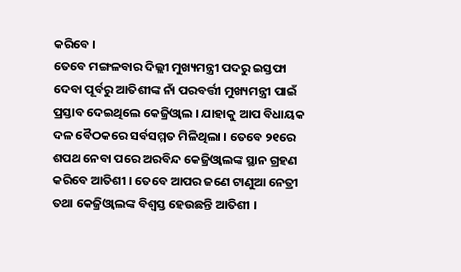କରିବେ ।
ତେବେ ମଙ୍ଗଳବାର ଦିଲ୍ଲୀ ମୁଖ୍ୟମନ୍ତ୍ରୀ ପଦରୁ ଇସ୍ତଫା ଦେବା ପୂର୍ବରୁ ଆତିଶୀଙ୍କ ନାଁ ପରବର୍ତ୍ତୀ ମୁଖ୍ୟମନ୍ତ୍ରୀ ପାଇଁ ପ୍ରସ୍ତାବ ଦେଇଥିଲେ କେଜ୍ରିଓ୍ବାଲ । ଯାହାକୁ ଆପ ବିଧାୟକ ଦଳ ବୈଠକରେ ସର୍ବସମ୍ମତ ମିଳିଥିଲା । ତେବେ ୨୧ରେ ଶପଥ ନେବା ପରେ ଅରବିନ୍ଦ କେଜ୍ରିଓ୍ବାଲଙ୍କ ସ୍ଥାନ ଗ୍ରହଣ କରିବେ ଆତିଶୀ । ତେବେ ଆପର ଜଣେ ଟାଣୁଆ ନେତ୍ରୀ ତଥା କେଜ୍ରିଓ୍ବାଲଙ୍କ ବିଶ୍ବସ୍ତ ହେଉଛନ୍ତି ଆତିଶୀ ।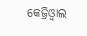କେଜ୍ରିଓ୍ବାଲ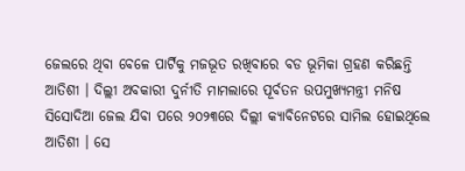ଜେଲରେ ଥିବା ବେଳେ ପାର୍ଟିକୁ ମଜଭୂତ ରଖିବାରେ ବଡ ଭୂମିକା ଗ୍ରହଣ କରିଛନ୍ତି ଆତିଶୀ । ଦିଲ୍ଲୀ ଅବକାରୀ ଦୁର୍ନୀତି ମାମଲାରେ ପୂର୍ବତନ ଉପମୁଖ୍ୟମନ୍ତ୍ରୀ ମନିଷ ସିସୋଦିଆ ଜେଲ ଯିବା ପରେ ୨୦୨୩ରେ ଦିଲ୍ଲୀ କ୍ୟାବିନେଟରେ ସାମିଲ ହୋଇଥିଲେ ଆତିଶୀ । ସେ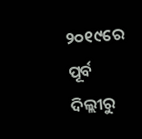୨୦୧୯ରେ ପୂର୍ବ ଦିଲ୍ଲୀରୁ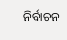ନିର୍ବାଚନ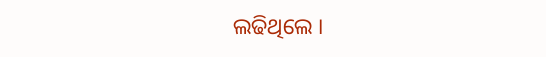ଲଢିଥିଲେ ।